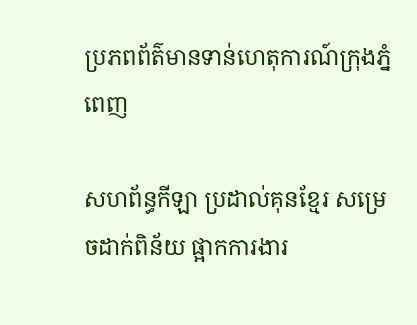ប្រភពព័ត៌មានទាន់ហេតុការណ៍ក្រុងភ្នំពេញ

សហព័ន្ធកីឡា ប្រដាល់គុនខ្មែរ សម្រេចដាក់ពិន័យ ផ្អាកការងារ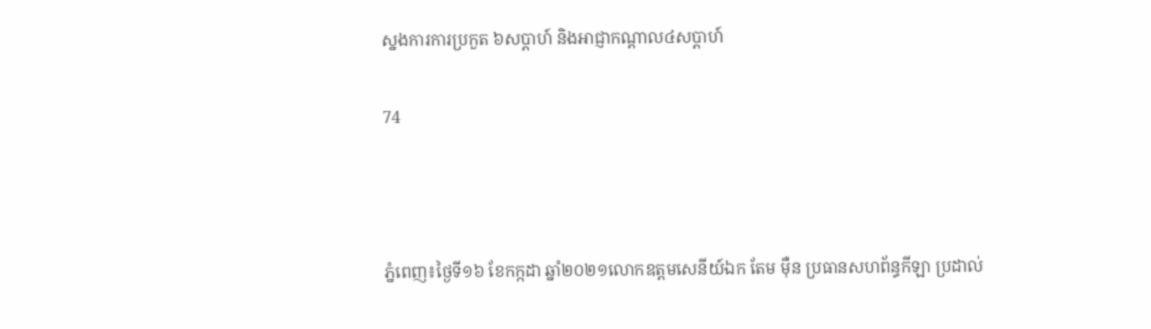ស្នងការការប្រកួត ៦សប្តាហ៍ និងអាជ្ញាកណ្តាល៤សប្តាហ៍

74



ភ្នំពេញ៖ថ្ងៃទី១៦ ខែកក្កដា ឆ្នាំ២០២១លោកឧត្ដមសេនីយ៍ឯក តែម ម៉ឺន ប្រធានសហព័ន្ធកីឡា ប្រដាល់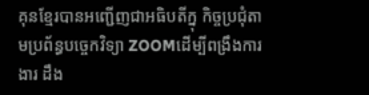គុនខ្មែរបានអញ្ជើញជាអធិបតីក្នុ កិច្ចប្រជុំតាមប្រព័ន្ធបច្ចេកវិទ្យា ZOOMដើម្បីពង្រឹងការងារ ដឹង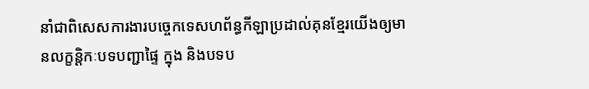នាំជាពិសេសការងារបច្ចេកទេសហព័ន្ធកីឡាប្រដាល់គុនខ្មែរយើងឲ្យមានលក្ខន្តិកៈបទបញ្ជាផ្ទៃ ក្នុង និងបទប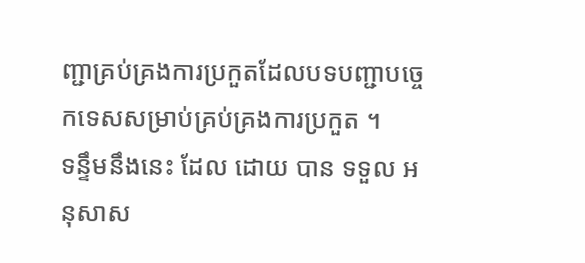ញ្ជាគ្រប់គ្រងការប្រកួតដែលបទបញ្ជាបច្ចេកទេសសម្រាប់គ្រប់គ្រងការប្រកួត ។
ទន្ទឹមនឹងនេះ ដែល ដោយ បាន ទទួល អនុសាស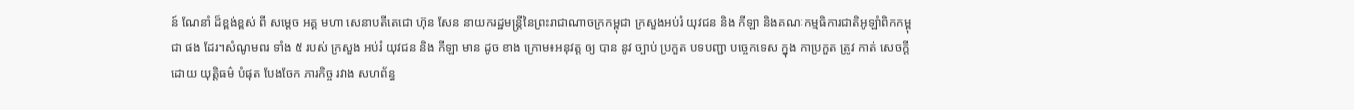ន៍ ណែនាំ ដ៏ខ្ពង់ខ្ពស់ ពី សម្ដេច អគ្គ មហា សេនាបតីតេជោ ហ៊ុន សែន នាយករដ្ឋមន្ត្រីនៃព្រះរាជាណាចក្រកម្ពុជា ក្រសួងអប់រំ យុវជន និង កីឡា និងគណៈកម្មធិការជាតិអូឡាំពិកកម្ពុជា ផង ដែរ។សំណូមពរ ទាំង ៥ របស់ ក្រសួង អប់រំ យុវជន និង កីឡា មាន ដូច ខាង ក្រោម៖អនុវត្ត ឲ្យ បាន នូវ ច្បាប់ ប្រកួត បទបញ្ជា បច្ចេកទេស ក្នុង កាប្រកួត ត្រូវ កាត់ សេចក្ដី ដោយ យុត្តិធម៌ បំផុត បែងចែក ភារកិច្ច រវាង សហព័ន្ធ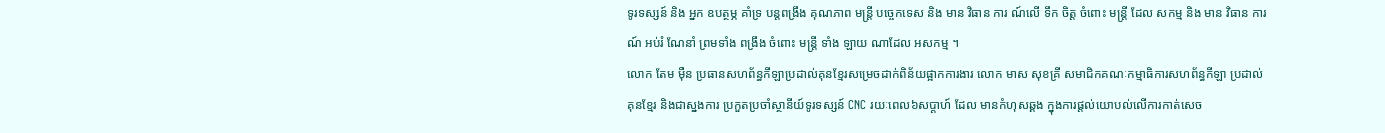ទូរទស្សន៍ និង អ្នក ឧបត្ថម្ភ គាំទ្រ បន្តពង្រឹង គុណភាព មន្ត្រី បច្ចេកទេស និង មាន វិធាន ការ ណ៍លើ ទឹក ចិត្ត ចំពោះ មន្ត្រី ដែល សកម្ម និង មាន វិធាន ការណ៍ អប់រំ ណែនាំ ព្រមទាំង ពង្រឹង ចំពោះ មន្ត្រី ទាំង ឡាយ ណាដែល អសកម្ម ។
លោក តែម ម៉ឺន ប្រធានសហព័ន្ធកីឡាប្រដាល់គុនខ្មែរសម្រេចដាក់ពិន័យផ្អាកការងារ លោក មាស សុខគ្រី សមាជិកគណៈកម្មាធិការសហព័ន្ធកីឡា ប្រដាល់គុនខ្មែរ និងជាស្នងការ ប្រកួតប្រចាំស្ថានីយ៍ទូរទស្សន៍ CNC រយៈពេល៦សប្ដាហ៍ ដែល មានកំហុសឆ្គង ក្នុងការផ្តល់យោបល់លើការកាត់សេច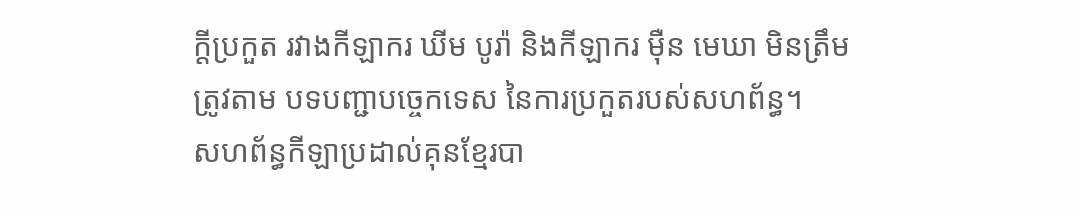ក្ដីប្រកួត រវាងកីឡាករ ឃីម បូរ៉ា និងកីឡាករ ម៉ឺន មេឃា មិនត្រឹមត្រូវតាម បទបញ្ជាបច្ចេកទេស នៃការប្រកួតរបស់សហព័ន្ធ។
សហព័ន្ធកីឡាប្រដាល់គុនខ្មែរបា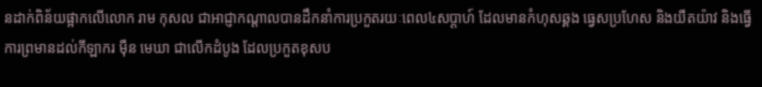នដាក់ពិន័យផ្អាកលើលោក រាម កុសល ជាអាជ្ញាកណ្តាលបានដឹកនាំការប្រកួតរយៈពេល៤សប្តាហ៍ ដែលមានកំហុសឆ្គង ធ្វេសប្រហែស និងយឺតយ៉ាវ និងធ្វើការព្រមានដល់កីឡាករ ម៉ឺន មេឃា ជាលើកដំបូង ដែលប្រកួតខុសប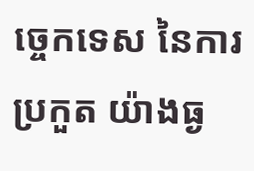ច្ចេកទេស នៃការប្រកួត យ៉ាងធ្ង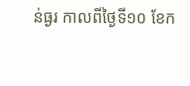ន់ធ្ងរ កាលពីថ្ងៃទី១០ ខែក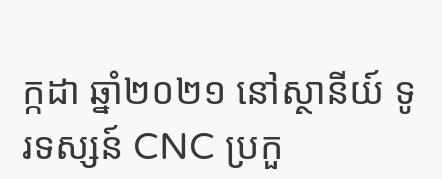ក្កដា ឆ្នាំ២០២១ នៅស្ថានីយ៍ ទូរទស្សន៍ CNC ប្រកួ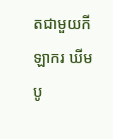តជាមួយកីឡាករ ឃីម បូ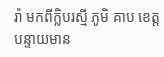រ៉ា មកពីក្លិបរស្មី ភូមិ គាប ខេត្តបន្ទាយមាន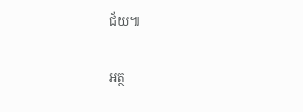ជ័យ៕

អត្ថ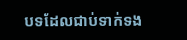បទដែលជាប់ទាក់ទង